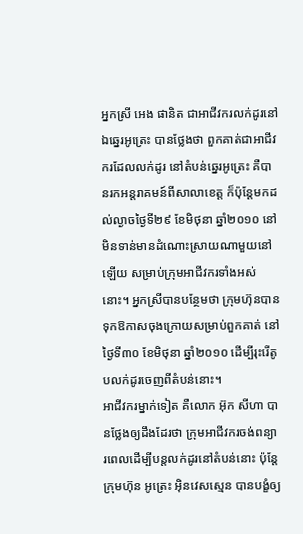អ្នកស្រី អេង ផានិត ជាអាជីវករលក់ដូរនៅឯឆ្នេរអូត្រេះ បានថ្លែងថា ពួកគាត់ជាអាជីវករដែលលក់ដូរ នៅតំបន់ឆ្នេរអូត្រេះ គឺបានរកអន្តរាគមន៍ពីសាលាខេត្ត ក៏ប៉ុន្តែមកដល់ល្ងាចថ្ងៃទី២៩ ខែមិថុនា ឆ្នាំ២០១០ នៅមិនទាន់មានដំណោះស្រាយណាមួយនៅឡើយ សម្រាប់ក្រុមអាជីវករទាំងអស់នោះ។ អ្នកស្រីបានបន្ថែមថា ក្រុមហ៊ុនបានទុកឱកាសចុងក្រោយសម្រាប់ពួកគាត់ នៅថ្ងៃទី៣០ ខែមិថុនា ឆ្នាំ២០១០ ដើម្បីរុះរើតូបលក់ដូរចេញពីតំបន់នោះ។
អាជីវករម្នាក់ទៀត គឺលោក អ៊ុក សីហា បានថ្លែងឲ្យដឹងដែរថា ក្រុមអាជីវករចង់ពន្យារពេលដើម្បីបន្តលក់ដូរនៅតំបន់នោះ ប៉ុន្តែក្រុមហ៊ុន អូត្រេះ អ៊ិនវេសស្មេន បានបង្ខំឲ្យ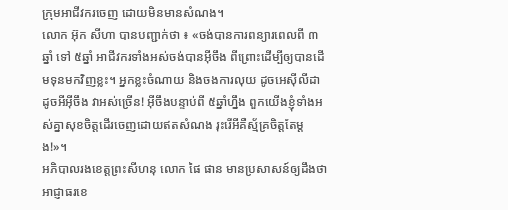ក្រុមអាជីវករចេញ ដោយមិនមានសំណង។
លោក អ៊ុក សីហា បានបញ្ជាក់ថា ៖ «ចង់បានការពន្យារពេលពី ៣ឆ្នាំ ទៅ ៥ឆ្នាំ អាជីវករទាំងអស់ចង់បានអ៊ីចឹង ពីព្រោះដើម្បីឲ្យបានដើមទុនមកវិញខ្លះ។ អ្នកខ្លះចំណាយ និងចងការលុយ ដូចអេស៊ីលីដា ដូចអីអ៊ីចឹង វាអស់ច្រើន! អ៊ីចឹងបន្ទាប់ពី ៥ឆ្នាំហ្នឹង ពួកយើងខ្ញុំទាំងអស់គ្នាសុខចិត្តដើរចេញដោយឥតសំណង រុះរើអីគឺស្ម័គ្រចិត្តតែម្ដង!»។
អភិបាលរងខេត្តព្រះសីហនុ លោក ផៃ ផាន មានប្រសាសន៍ឲ្យដឹងថា អាជ្ញាធរខេ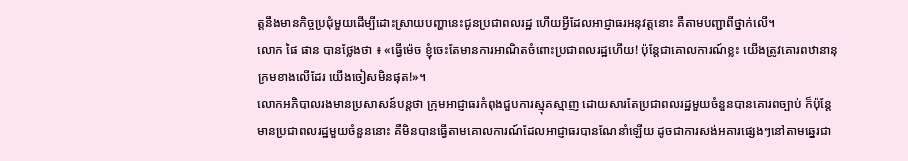ត្តនឹងមានកិច្ចប្រជុំមួយដើម្បីដោះស្រាយបញ្ហានេះជូនប្រជាពលរដ្ឋ ហើយអ្វីដែលអាជ្ញាធរអនុវត្តនោះ គឺតាមបញ្ជាពីថ្នាក់លើ។
លោក ផៃ ផាន បានថ្លែងថា ៖ «ធ្វើម៉េច ខ្ញុំចេះតែមានការអាណិតចំពោះប្រជាពលរដ្ឋហើយ! ប៉ុន្តែជាគោលការណ៍ខ្លះ យើងត្រូវគោរពឋានានុក្រមខាងលើដែរ យើងចៀសមិនផុត!»។
លោកអភិបាលរងមានប្រសាសន៍បន្តថា ក្រុមអាជ្ញាធរកំពុងជួបការស្មុគស្មាញ ដោយសារតែប្រជាពលរដ្ឋមួយចំនួនបានគោរពច្បាប់ ក៏ប៉ុន្តែមានប្រជាពលរដ្ឋមួយចំនួននោះ គឺមិនបានធ្វើតាមគោលការណ៍ដែលអាជ្ញាធរបានណែនាំឡើយ ដូចជាការសង់អគារផ្សេងៗនៅតាមឆ្នេរជា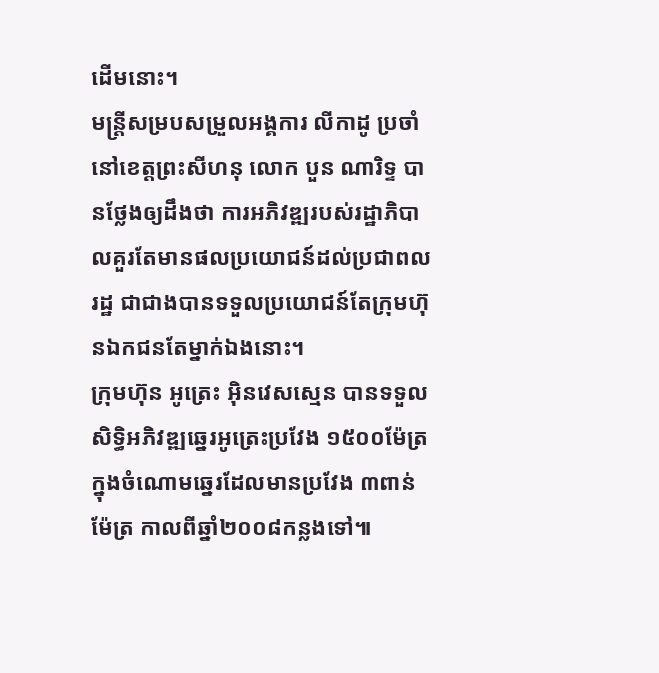ដើមនោះ។
មន្ត្រីសម្របសម្រួលអង្គការ លីកាដូ ប្រចាំនៅខេត្តព្រះសីហនុ លោក បួន ណារិទ្ទ បានថ្លែងឲ្យដឹងថា ការអភិវឌ្ឍរបស់រដ្ឋាភិបាលគួរតែមានផលប្រយោជន៍ដល់ប្រជាពលរដ្ឋ ជាជាងបានទទួលប្រយោជន៍តែក្រុមហ៊ុនឯកជនតែម្នាក់ឯងនោះ។
ក្រុមហ៊ុន អូត្រេះ អ៊ិនវេសស្មេន បានទទួលសិទ្ធិអភិវឌ្ឍឆ្នេរអូត្រេះប្រវែង ១៥០០ម៉ែត្រ ក្នុងចំណោមឆ្នេរដែលមានប្រវែង ៣ពាន់ម៉ែត្រ កាលពីឆ្នាំ២០០៨កន្លងទៅ៕